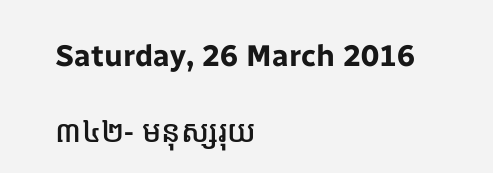Saturday, 26 March 2016

៣៤២- មនុស្សរុយ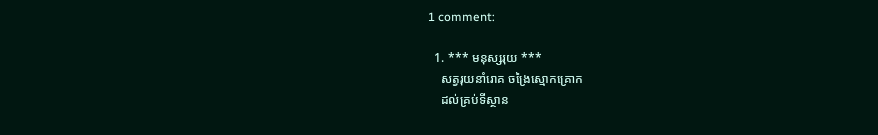1 comment:

  1. *** មនុស្សរុយ ***
    សត្វរុយនាំរោគ ចង្រៃស្មោកគ្រោក
    ដល់គ្រប់ទីស្ថាន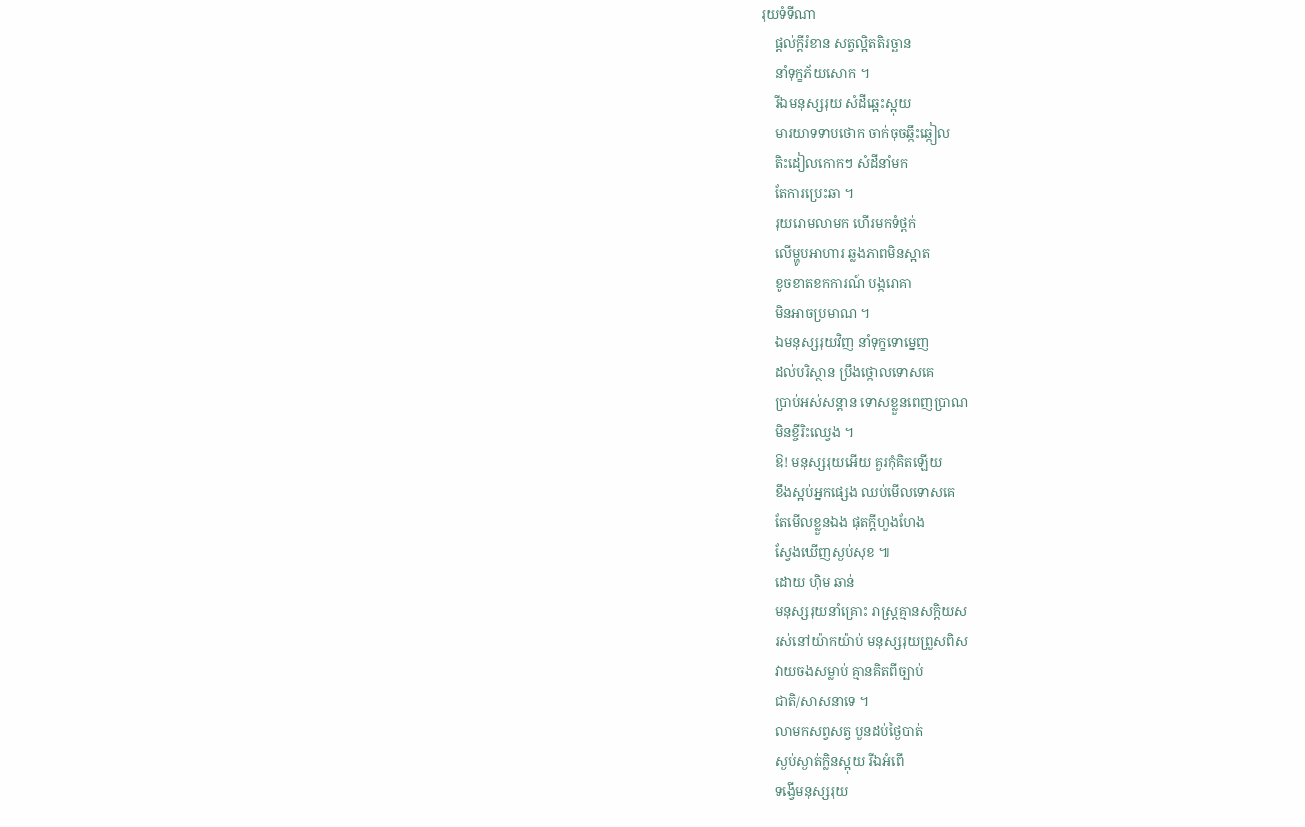រុយទំទីណា
    ផ្ដល់ក្ដីរំខាន សត្វល្អិតតិរច្ឆាន
    នាំទុក្ខភ័យសោក ។
    រីឯមនុស្សរុយ សំដីឆ្អេះស្អុយ
    មារយាទទាបថោក ចាក់ចុចឆ្កឹះឆ្កៀល
    តិះដៀលកោកៗ សំដីនាំមក
    តែការប្រេះឆា ។
    រុយរោមលាមក ហើរមកទំថ្ពក់
    លើម្ហូបអាហារ ឆ្លងភាពមិនស្អាត
    ខូចខាតខកការណ៍ បង្ករោគា
    មិនអាចប្រមាណ ។
    ឯមនុស្សរុយវិញ នាំទុក្ខទោម្នេញ
    ដល់បរិស្ថាន ប្រឹងថ្កោលទោសគេ
    ប្រាប់អស់សន្ដាន ទោសខ្លួនពេញប្រាណ
    មិនខ្ចីរិះឈ្វេង ។
    ឱ! មនុស្សរុយអើយ គួរកុំគិតឡើយ
    ខឹងស្អប់អ្នកផ្សេង ឈប់មើលទោសគេ
    តែមើលខ្លួនឯង ផុតក្តីហួងហែង
    ស្វែងឃើញស្ងប់សុខ ៕
    ដោយ ហ៊ិម ឆាន់
    មនុស្សរុយនាំគ្រោះ រាស្ត្រគ្មានសក្ដិយស
    រស់នៅយ៉ាកយ៉ាប់ មនុស្សរុយព្រួសពិស
    វាយចងសម្លាប់ គ្មានគិតពីច្បាប់
    ជាតិ/សាសនាទេ ។
    លាមកសព្វសត្វ បួនដប់ថ្ងៃបាត់
    ស្ងប់ស្ងាត់ក្លិនស្អុយ រីឯអំពើ
    ទង្វើមនុស្សរុយ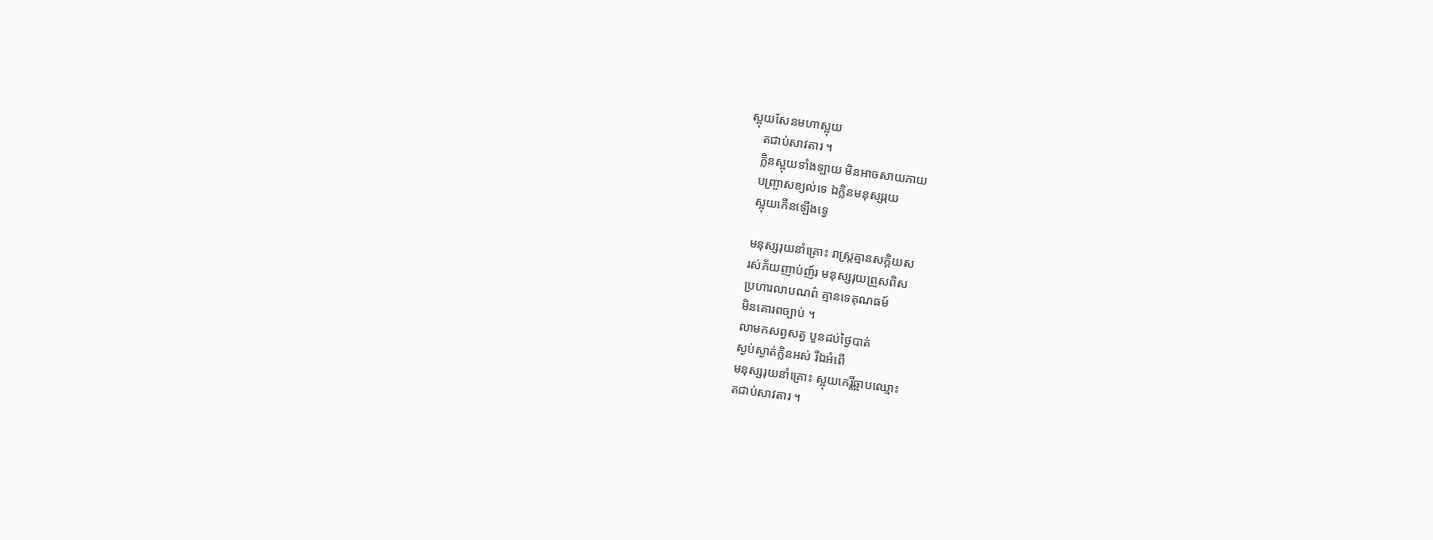ស្អុយសែនមហាស្អុយ
    តជាប់សាវតារ ។
    ក្លិនស្អុយទាំងឡាយ មិនអាចសាយភាយ
    បញ្ច្រាសខ្យល់ទេ ឯក្លិនមនុស្សរុយ
    ស្អុយកើនឡើងទ្វេ

    មនុស្សរុយនាំគ្រោះ រាស្ត្រគ្មានសក្ដិយស
    រស់ភ័យញាប់ញ៍រ មនុស្សរុយព្រួសពិស
    ប្រហារលាបណព៌ គ្មានទេគុណធម៍
    មិនគោរពច្បាប់ ។
    លាមកសព្វសត្វ បួនដប់ថ្ងៃបាត់
    ស្ងប់ស្ងាត់ក្លិនអស់ រីឯអំពើ
    មនុស្សរុយនាំគ្រោះ ស្អុយកេរ្តិ៍ឆ្អាបឈ្មោះ
    តជាប់សាវតារ ។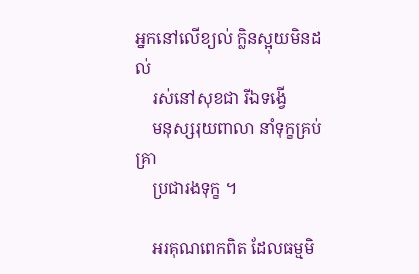អ្នកនៅលើខ្យល់ ក្លិនស្អុយមិនដល់
    រស់នៅសុខជា រីឯទង្វើ
    មនុស្សរុយពាលា នាំទុក្ខគ្រប់គ្រា
    ប្រជារងទុក្ខ ។

    អរគុណពេកពិត ដែលធម្មមិ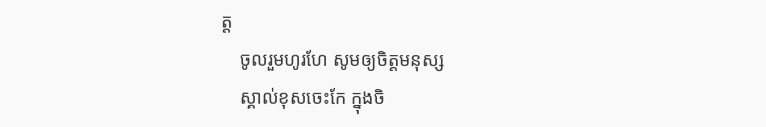ត្ត
    ចូលរួមហូរហែ សូមឲ្យចិត្តមនុស្ស
    ស្គាល់ខុសចេះកែ ក្នុងចិ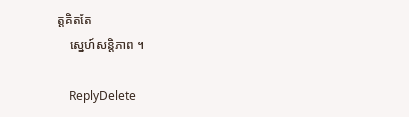ត្តគិតតែ
    ស្នេហ៍សន្តិភាព ។

    ReplyDelete